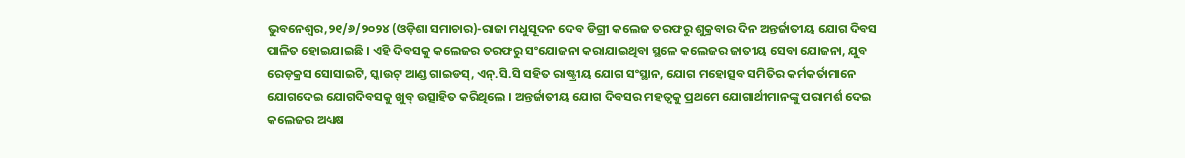ଭୁବନେଶ୍ୱର,୨୧/୬/୨୦୨୪ (ଓଡ଼ିଶା ସମାଚାର)-ରାଜା ମଧୁସୂଦନ ଦେବ ଡିଗ୍ରୀ କଲେଜ ତରଫରୁ ଶୁକ୍ରବାର ଦିନ ଅନ୍ତର୍ଜାତୀୟ ଯୋଗ ଦିବସ ପାଳିତ ହୋଇଯାଇଛି । ଏହି ଦିବସକୁ କଲେଜର ତରଫରୁ ସଂଯୋଜନା କରାଯାଇଥିବା ସ୍ଥଳେ କଲେଜର ଜାତୀୟ ସେବା ଯୋଜନା, ଯୁବ ରେଡ଼କ୍ରସ ସୋସାଇଟି, ସ୍କାଉଟ୍ ଆଣ୍ଡ ଗାଇଡସ୍, ଏନ୍.ସି.ସି ସହିତ ରାଷ୍ଟ୍ରୀୟ ଯୋଗ ସଂସ୍ଥାନ, ଯୋଗ ମହୋତ୍ସବ ସମିତିର କର୍ମକର୍ତାମାନେ ଯୋଗଦେଇ ଯୋଗଦିବସକୁ ଖୁବ୍ ଉତ୍ସାହିତ କରିଥିଲେ । ଅନ୍ତର୍ଜାତୀୟ ଯୋଗ ଦିବସର ମହତ୍ୱକୁ ପ୍ରଥମେ ଯୋଗାର୍ଥୀମାନଙ୍କୁ ପରାମର୍ଶ ଦେଇ କଲେଜର ଅଧ୍ୟକ୍ଷ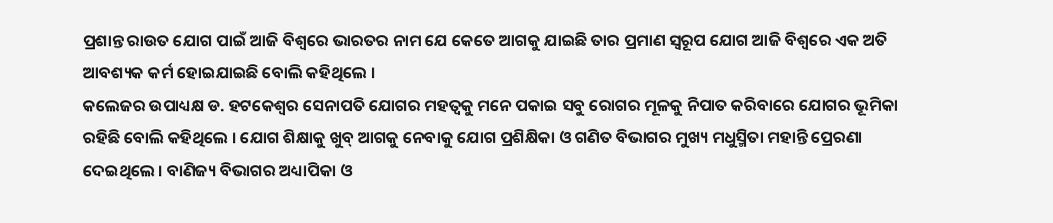ପ୍ରଶାନ୍ତ ରାଉତ ଯୋଗ ପାଇଁ ଆଜି ବିଶ୍ୱରେ ଭାରତର ନାମ ଯେ କେତେ ଆଗକୁ ଯାଇଛି ତାର ପ୍ରମାଣ ସ୍ୱରୂପ ଯୋଗ ଆଜି ବିଶ୍ୱରେ ଏକ ଅତି ଆବଶ୍ୟକ କର୍ମ ହୋଇଯାଇଛି ବୋଲି କହିଥିଲେ ।
କଲେଜର ଉପାଧ୍ୟକ୍ଷ ଡ. ହଟକେଶ୍ୱର ସେନାପତି ଯୋଗର ମହତ୍ୱକୁ ମନେ ପକାଇ ସବୁ ରୋଗର ମୂଳକୁ ନିପାତ କରିବାରେ ଯୋଗର ଭୂମିକା ରହିଛି ବୋଲି କହିଥିଲେ । ଯୋଗ ଶିକ୍ଷାକୁ ଖୁବ୍ ଆଗକୁ ନେବାକୁ ଯୋଗ ପ୍ରଶିକ୍ଷିକା ଓ ଗଣିତ ବିଭାଗର ମୁଖ୍ୟ ମଧୁସ୍ମିତା ମହାନ୍ତି ପ୍ରେରଣା ଦେଇଥିଲେ । ବାଣିଜ୍ୟ ବିଭାଗର ଅଧ୍ୟାପିକା ଓ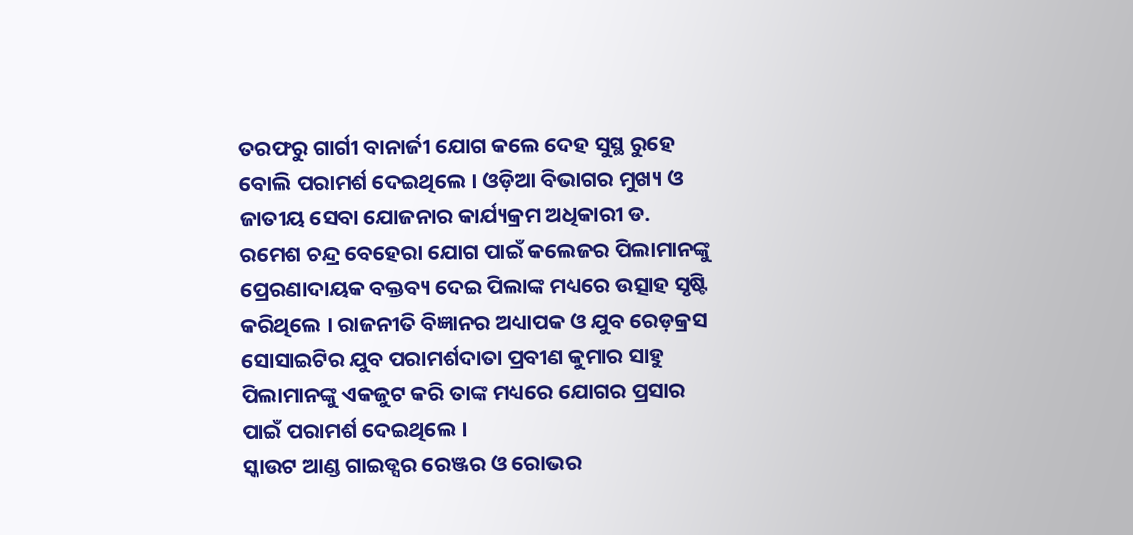ତରଫରୁ ଗାର୍ଗୀ ବାନାର୍ଜୀ ଯୋଗ କଲେ ଦେହ ସୁସ୍ଥ ରୁହେ ବୋଲି ପରାମର୍ଶ ଦେଇଥିଲେ । ଓଡ଼ିଆ ବିଭାଗର ମୁଖ୍ୟ ଓ ଜାତୀୟ ସେବା ଯୋଜନାର କାର୍ଯ୍ୟକ୍ରମ ଅଧିକାରୀ ଡ. ରମେଶ ଚନ୍ଦ୍ର ବେହେରା ଯୋଗ ପାଇଁ କଲେଜର ପିଲାମାନଙ୍କୁ ପ୍ରେରଣାଦାୟକ ବକ୍ତବ୍ୟ ଦେଇ ପିଲାଙ୍କ ମଧ୍ୟରେ ଉତ୍ସାହ ସୃଷ୍ଟି କରିଥିଲେ । ରାଜନୀତି ବିଜ୍ଞାନର ଅଧ୍ୟାପକ ଓ ଯୁବ ରେଡ଼କ୍ରସ ସୋସାଇଟିର ଯୁବ ପରାମର୍ଶଦାତା ପ୍ରବୀଣ କୁମାର ସାହୁ ପିଲାମାନଙ୍କୁ ଏକଜୁଟ କରି ତାଙ୍କ ମଧ୍ୟରେ ଯୋଗର ପ୍ରସାର ପାଇଁ ପରାମର୍ଶ ଦେଇଥିଲେ ।
ସ୍କାଉଟ ଆଣ୍ଡ ଗାଇଡ୍ସର ରେଞ୍ଜର ଓ ରୋଭର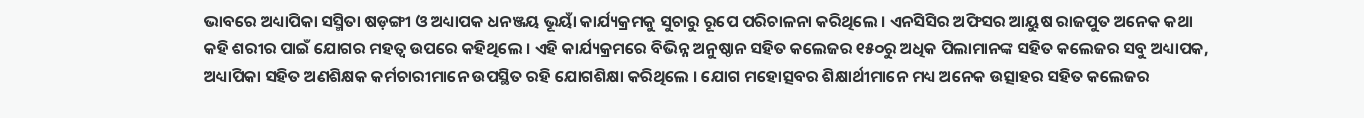ଭାବରେ ଅଧ୍ୟାପିକା ସସ୍ମିତା ଷଡ଼ଙ୍ଗୀ ଓ ଅଧ୍ୟାପକ ଧନଞ୍ଜୟ ଭୂୟାଁ କାର୍ଯ୍ୟକ୍ରମକୁ ସୁଚାରୁ ରୂପେ ପରିଚାଳନା କରିଥିଲେ । ଏନସିସିର ଅଫିସର ଆୟୁଷ ରାଜପୁତ ଅନେକ କଥା କହି ଶରୀର ପାଇଁ ଯୋଗର ମହତ୍ୱ ଉପରେ କହିଥିଲେ । ଏହି କାର୍ଯ୍ୟକ୍ରମରେ ବିଭିନ୍ନ ଅନୁଷ୍ଠାନ ସହିତ କଲେଜର ୧୫୦ରୁ ଅଧିକ ପିଲାମାନଙ୍କ ସହିତ କଲେଜର ସବୁ ଅଧ୍ୟାପକ, ଅଧ୍ୟାପିକା ସହିତ ଅଣଶିକ୍ଷକ କର୍ମଚାରୀମାନେ ଉପସ୍ଥିତ ରହି ଯୋଗଶିକ୍ଷା କରିଥିଲେ । ଯୋଗ ମହୋତ୍ସବର ଶିକ୍ଷାର୍ଥୀମାନେ ମଧ୍ୟ ଅନେକ ଉତ୍ସାହର ସହିତ କଲେଜର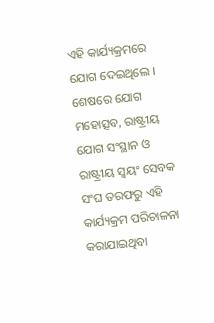ଏହି କାର୍ଯ୍ୟକ୍ରମରେ ଯୋଗ ଦେଇଥିଲେ । ଶେଷରେ ଯୋଗ ମହୋତ୍ସବ, ରାଷ୍ଟ୍ରୀୟ ଯୋଗ ସଂସ୍ଥାନ ଓ ରାଷ୍ଟ୍ରୀୟ ସ୍ୱୟଂ ସେବକ ସଂଘ ତରଫରୁ ଏହି କାର୍ଯ୍ୟକ୍ରମ ପରିଚାଳନା କରାଯାଇଥିବା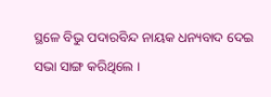ସ୍ଥଳେ ବିଭୁ ପଦାରବିନ୍ଦ ନାୟକ ଧନ୍ୟବାଦ ଦେଇ ସଭା ସାଙ୍ଗ କରିଥିଲେ ।